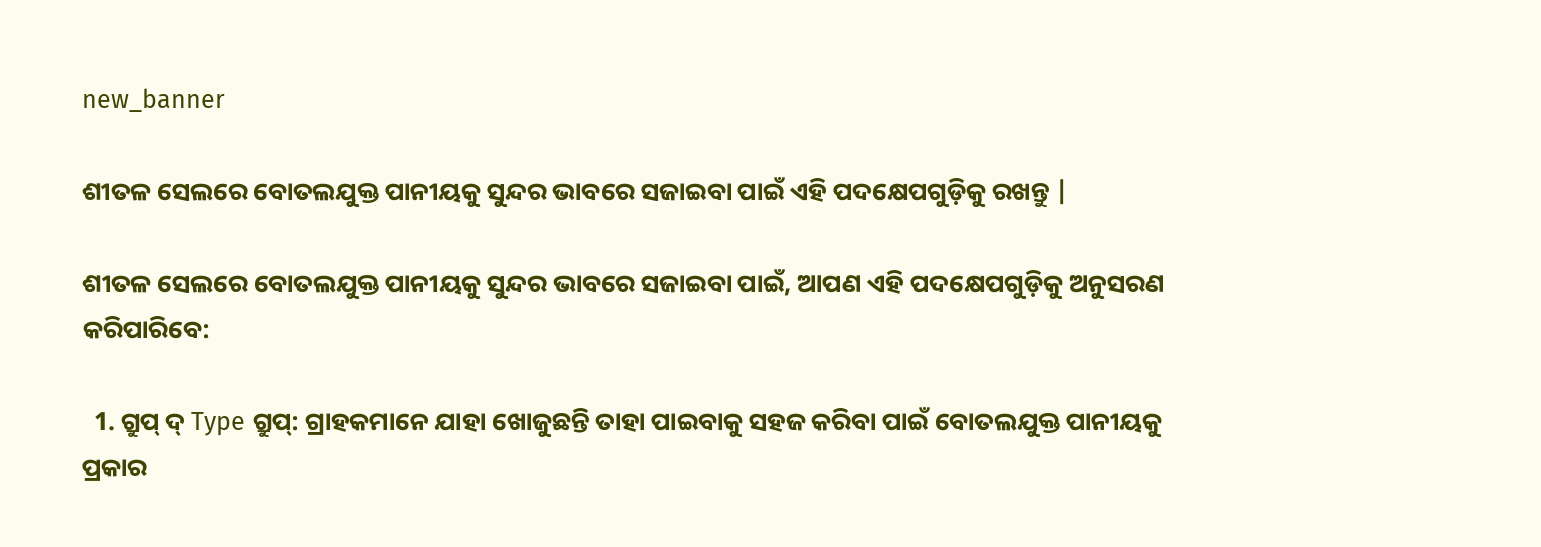new_banner

ଶୀତଳ ସେଲରେ ବୋତଲଯୁକ୍ତ ପାନୀୟକୁ ସୁନ୍ଦର ଭାବରେ ସଜାଇବା ପାଇଁ ଏହି ପଦକ୍ଷେପଗୁଡ଼ିକୁ ରଖନ୍ତୁ |

ଶୀତଳ ସେଲରେ ବୋତଲଯୁକ୍ତ ପାନୀୟକୁ ସୁନ୍ଦର ଭାବରେ ସଜାଇବା ପାଇଁ, ଆପଣ ଏହି ପଦକ୍ଷେପଗୁଡ଼ିକୁ ଅନୁସରଣ କରିପାରିବେ:

  1. ଗ୍ରୁପ୍ ଦ୍ Type ଗ୍ରୁପ୍: ଗ୍ରାହକମାନେ ଯାହା ଖୋଜୁଛନ୍ତି ତାହା ପାଇବାକୁ ସହଜ କରିବା ପାଇଁ ବୋତଲଯୁକ୍ତ ପାନୀୟକୁ ପ୍ରକାର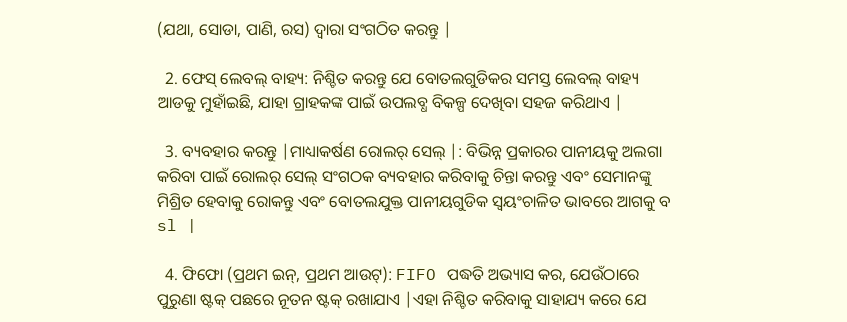(ଯଥା, ସୋଡା, ପାଣି, ରସ) ଦ୍ୱାରା ସଂଗଠିତ କରନ୍ତୁ |

  2. ଫେସ୍ ଲେବଲ୍ ବାହ୍ୟ: ନିଶ୍ଚିତ କରନ୍ତୁ ଯେ ବୋତଲଗୁଡିକର ସମସ୍ତ ଲେବଲ୍ ବାହ୍ୟ ଆଡକୁ ମୁହାଁଇଛି, ଯାହା ଗ୍ରାହକଙ୍କ ପାଇଁ ଉପଲବ୍ଧ ବିକଳ୍ପ ଦେଖିବା ସହଜ କରିଥାଏ |

  3. ବ୍ୟବହାର କରନ୍ତୁ |ମାଧ୍ୟାକର୍ଷଣ ରୋଲର୍ ସେଲ୍ |: ବିଭିନ୍ନ ପ୍ରକାରର ପାନୀୟକୁ ଅଲଗା କରିବା ପାଇଁ ରୋଲର୍ ସେଲ୍ ସଂଗଠକ ବ୍ୟବହାର କରିବାକୁ ଚିନ୍ତା କରନ୍ତୁ ଏବଂ ସେମାନଙ୍କୁ ମିଶ୍ରିତ ହେବାକୁ ରୋକନ୍ତୁ ଏବଂ ବୋତଲଯୁକ୍ତ ପାନୀୟଗୁଡିକ ସ୍ୱୟଂଚାଳିତ ଭାବରେ ଆଗକୁ ବ sl |

  4. ଫିଫୋ (ପ୍ରଥମ ଇନ୍, ପ୍ରଥମ ଆଉଟ୍): FIFO ପଦ୍ଧତି ଅଭ୍ୟାସ କର, ଯେଉଁଠାରେ ପୁରୁଣା ଷ୍ଟକ୍ ପଛରେ ନୂତନ ଷ୍ଟକ୍ ରଖାଯାଏ |ଏହା ନିଶ୍ଚିତ କରିବାକୁ ସାହାଯ୍ୟ କରେ ଯେ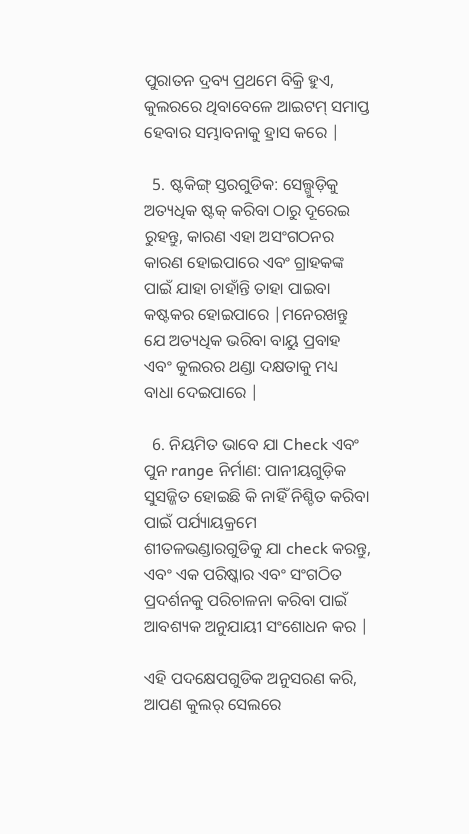ପୁରାତନ ଦ୍ରବ୍ୟ ପ୍ରଥମେ ବିକ୍ରି ହୁଏ, କୁଲରରେ ଥିବାବେଳେ ଆଇଟମ୍ ସମାପ୍ତ ହେବାର ସମ୍ଭାବନାକୁ ହ୍ରାସ କରେ |

  5. ଷ୍ଟକିଙ୍ଗ୍ ସ୍ତରଗୁଡିକ: ସେଲ୍ଗୁଡ଼ିକୁ ଅତ୍ୟଧିକ ଷ୍ଟକ୍ କରିବା ଠାରୁ ଦୂରେଇ ରୁହନ୍ତୁ, କାରଣ ଏହା ଅସଂଗଠନର କାରଣ ହୋଇପାରେ ଏବଂ ଗ୍ରାହକଙ୍କ ପାଇଁ ଯାହା ଚାହାଁନ୍ତି ତାହା ପାଇବା କଷ୍ଟକର ହୋଇପାରେ |ମନେରଖନ୍ତୁ ଯେ ଅତ୍ୟଧିକ ଭରିବା ବାୟୁ ପ୍ରବାହ ଏବଂ କୁଲରର ଥଣ୍ଡା ଦକ୍ଷତାକୁ ମଧ୍ୟ ବାଧା ଦେଇପାରେ |

  6. ନିୟମିତ ଭାବେ ଯା Check ଏବଂ ପୁନ range ନିର୍ମାଣ: ପାନୀୟଗୁଡ଼ିକ ସୁସଜ୍ଜିତ ହୋଇଛି କି ନାହିଁ ନିଶ୍ଚିତ କରିବା ପାଇଁ ପର୍ଯ୍ୟାୟକ୍ରମେ ଶୀତଳଭଣ୍ଡାରଗୁଡିକୁ ଯା check କରନ୍ତୁ, ଏବଂ ଏକ ପରିଷ୍କାର ଏବଂ ସଂଗଠିତ ପ୍ରଦର୍ଶନକୁ ପରିଚାଳନା କରିବା ପାଇଁ ଆବଶ୍ୟକ ଅନୁଯାୟୀ ସଂଶୋଧନ କର |

ଏହି ପଦକ୍ଷେପଗୁଡିକ ଅନୁସରଣ କରି, ଆପଣ କୁଲର୍ ସେଲରେ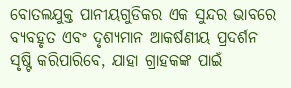ବୋତଲଯୁକ୍ତ ପାନୀୟଗୁଡିକର ଏକ ସୁନ୍ଦର ଭାବରେ ବ୍ୟବହୃତ ଏବଂ ଦୃଶ୍ୟମାନ ଆକର୍ଷଣୀୟ ପ୍ରଦର୍ଶନ ସୃଷ୍ଟି କରିପାରିବେ, ଯାହା ଗ୍ରାହକଙ୍କ ପାଇଁ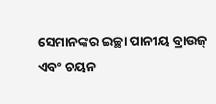ସେମାନଙ୍କର ଇଚ୍ଛା ପାନୀୟ ବ୍ରାଉଜ୍ ଏବଂ ଚୟନ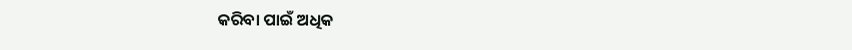କରିବା ପାଇଁ ଅଧିକ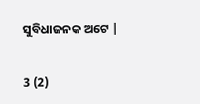ସୁବିଧାଜନକ ଅଟେ |

3 (2)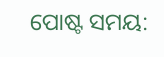ପୋଷ୍ଟ ସମୟ: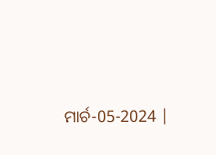ମାର୍ଚ-05-2024 |